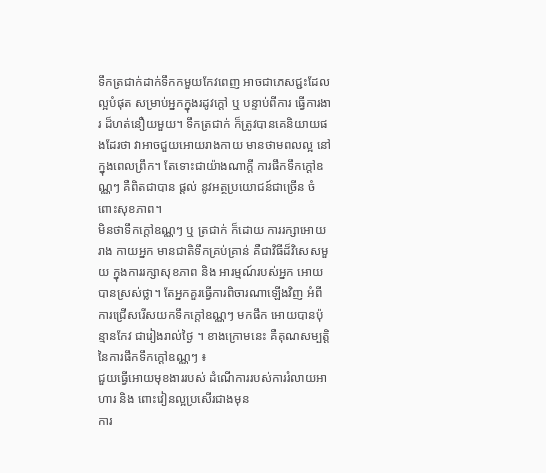ទឹកត្រជាក់ដាក់ទឹកកមួយកែវពេញ អាចជាភេសជ្ជះដែលល្អបំផុត សម្រាប់អ្នកក្នុងរដូវក្តៅ ឬ បន្ទាប់ពីការ ធ្វើការងារ ដ៏ហត់នឿយមួយ។ ទឹកត្រជាក់ ក៏ត្រូវបានគេនិយាយផងដែរថា វាអាចជួយអោយរាងកាយ មានថាមពលល្អ នៅក្នុងពេលព្រឹក។ តែទោះជាយ៉ាងណាក្តី ការផឹកទឹកក្តៅឧណ្ណៗ គឺពិតជាបាន ផ្តល់ នូវអត្ថប្រយោជន៍ជាច្រើន ចំពោះសុខភាព។
មិនថាទឹកក្តៅឧណ្ណៗ ឬ ត្រជាក់ ក៏ដោយ ការរក្សាអោយរាង កាយអ្នក មានជាតិទឹកគ្រប់គ្រាន់ គឺជាវិធីដ៏វិសេសមួយ ក្នុងការរក្សាសុខភាព និង អារម្មណ៍របស់អ្នក អោយបានស្រស់ថ្លា។ តែអ្នកគួរធ្វើការពិចារណាឡើងវិញ អំពីការជ្រើសរើសយកទឹកក្តៅឧណ្ណៗ មកផឹក អោយបានប៉ុន្មានកែវ ជារៀងរាល់ថ្ងៃ ។ ខាងក្រោមនេះ គឺគុណសម្បត្តិនៃការផឹកទឹកក្តៅឧណ្ណៗ ៖
ជួយធ្វើអោយមុខងាររបស់ ដំណើការរបស់ការរំលាយអាហារ និង ពោះវៀនល្អប្រសើរជាងមុន
ការ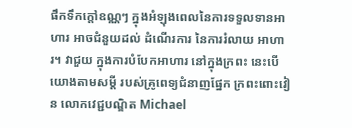ផឹកទឹកក្តៅឧណ្ណៗ ក្នុងអំឡុងពេលនៃការទទួលទានអាហារ អាចជំនួយដល់ ដំណើរការ នៃការរំលាយ អាហារ។ វាជួយ ក្នុងការបំបែកអាហារ នៅក្នុងក្រពះ នេះបើយោងតាមសម្តី របស់គ្រូពេទ្យជំនាញផ្នែក ក្រពះពោះវៀន លោកវេជ្ជបណ្ឌិត Michael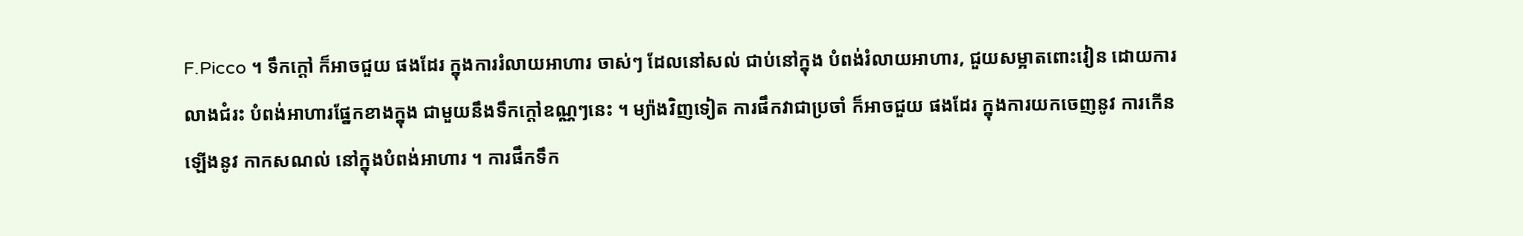F.Picco ។ ទឹកក្តៅ ក៏អាចជួយ ផងដែរ ក្នុងការរំលាយអាហារ ចាស់ៗ ដែលនៅសល់ ជាប់នៅក្នុង បំពង់រំលាយអាហារ, ជួយសម្អាតពោះវៀន ដោយការលាងជំរះ បំពង់អាហារផ្នែកខាងក្នុង ជាមួយនឹងទឹកក្តៅឧណ្ណៗនេះ ។ ម្យ៉ាងវិញទៀត ការផឹកវាជាប្រចាំ ក៏អាចជួយ ផងដែរ ក្នុងការយកចេញនូវ ការកើនឡើងនូវ កាកសណល់ នៅក្នុងបំពង់អាហារ ។ ការផឹកទឹក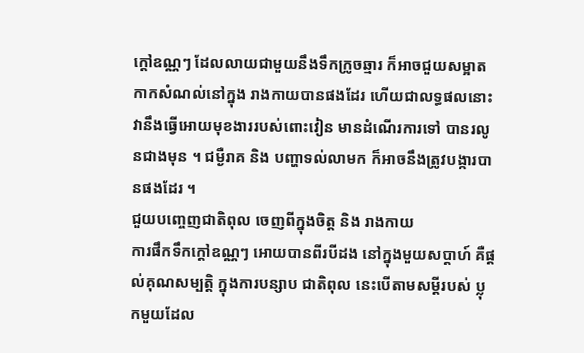ក្តៅឧណ្ណៗ ដែលលាយជាមួយនឹងទឹកក្រូចឆ្មារ ក៏អាចជួយសម្អាត កាកសំណល់នៅក្នុង រាងកាយបានផងដែរ ហើយជាលទ្ធផលនោះ វានឹងធ្វើអោយមុខងាររបស់ពោះវៀន មានដំណើរការទៅ បានរលូនជាងមុន ។ ជម្ងឺរាគ និង បញ្ហាទល់លាមក ក៏អាចនឹងត្រូវបង្ការបានផងដែរ ។
ជួយបញ្ចេញជាតិពុល ចេញពីក្នុងចិត្ត និង រាងកាយ
ការផឹកទឹកក្តៅឧណ្ណៗ អោយបានពីរបីដង នៅក្នុងមួយសប្តាហ៍ គឺផ្តល់គុណសម្បតិ្ត ក្នុងការបន្សាប ជាតិពុល នេះបើតាមសម្តីរបស់ ប្លុកមួយដែល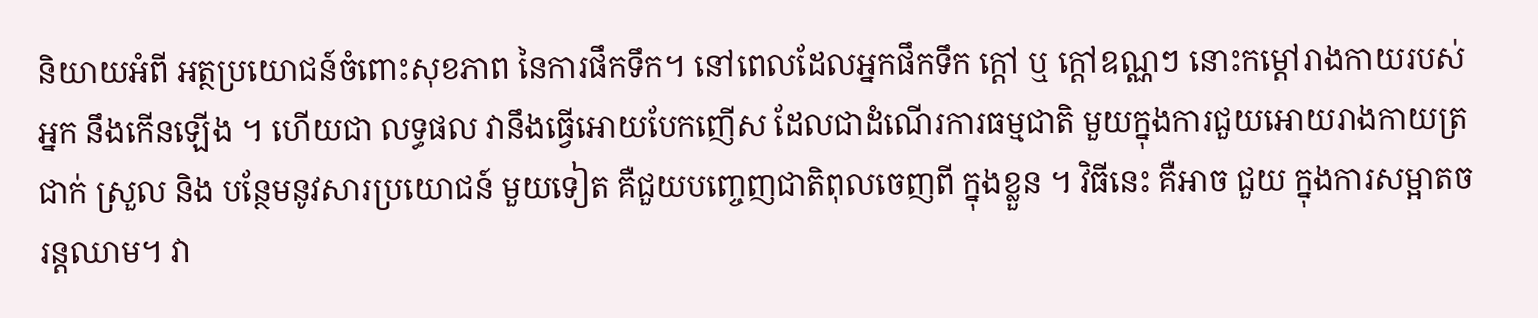និយាយអំពី អត្ថប្រយោជន៍ចំពោះសុខភាព នៃការផឹកទឹក។ នៅពេលដែលអ្នកផឹកទឹក ក្តៅ ឬ ក្តៅឧណ្ណៗ នោះកម្តៅរាងកាយរបស់អ្នក នឹងកើនឡើង ។ ហើយជា លទ្ធផល វានឹងធ្វើអោយបែកញើស ដែលជាដំណើរការធម្មជាតិ មួយក្នុងការជួយអោយរាងកាយត្រជាក់ ស្រួល និង បន្ថែមនូវសារប្រយោជន៍ មួយទៀត គឺជួយបញ្ចេញជាតិពុលចេញពី ក្នុងខ្លួន ។ វិធីនេះ គឺអាច ជួយ ក្នុងការសម្អាតចរន្តឈាម។ វា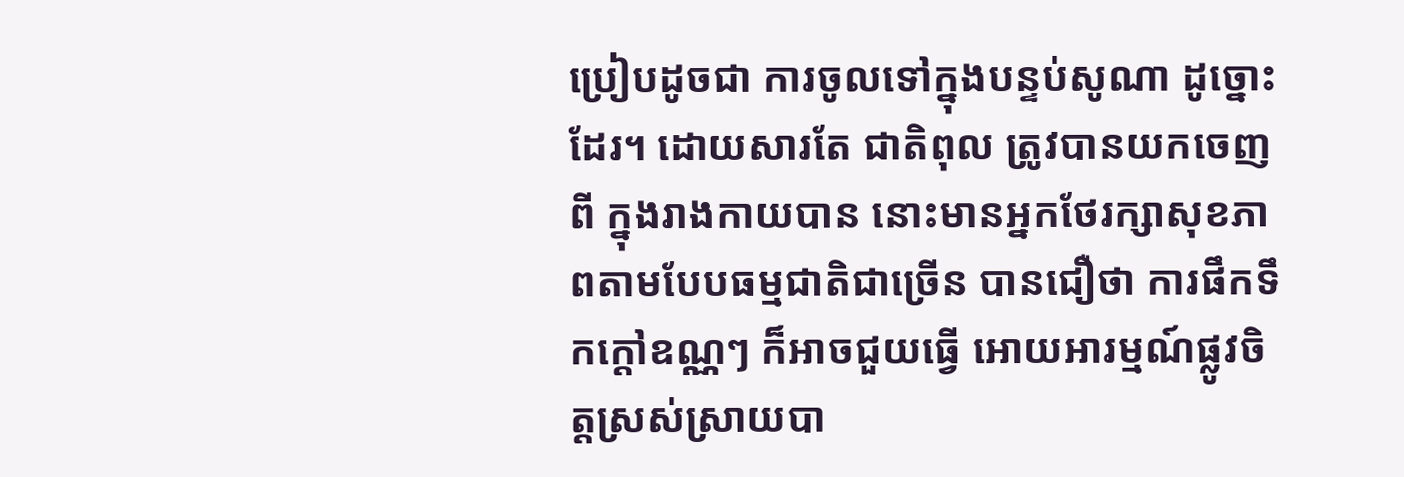ប្រៀបដូចជា ការចូលទៅក្នុងបន្ទប់សូណា ដូច្នោះដែរ។ ដោយសារតែ ជាតិពុល ត្រូវបានយកចេញពី ក្នុងរាងកាយបាន នោះមានអ្នកថែរក្សាសុខភាពតាមបែបធម្មជាតិជាច្រើន បានជឿថា ការផឹកទឹកក្តៅឧណ្ណៗ ក៏អាចជួយធ្វើ អោយអារម្មណ៍ផ្លូវចិត្តស្រស់ស្រាយបា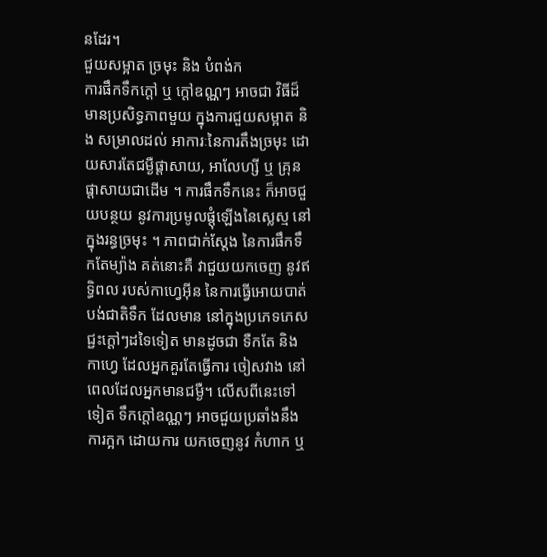នដែរ។
ជួយសម្អាត ច្រមុះ និង បំពង់ក
ការផឹកទឹកក្តៅ ឬ ក្តៅឧណ្ណៗ អាចជា វិធីដ៏មានប្រសិទ្ធភាពមួយ ក្នុងការជួយសម្អាត និង សម្រាលដល់ អាការៈនៃការតឹងច្រមុះ ដោយសារតែជម្ងឺផ្តាសាយ, អាលែហ្សី ឬ គ្រុនផ្តាសាយជាដើម ។ ការផឹកទឹកនេះ ក៏អាចជួយបន្ថយ នូវការប្រមូលផ្តុំឡើងនៃស្លេស្ម នៅក្នុងរន្ធច្រមុះ ។ ភាពជាក់ស្តែង នៃការផឹកទឹកតែម្យ៉ាង គត់នោះគឺ វាជួយយកចេញ នូវឥទ្ធិពល របស់កាហ្វេអ៊ីន នៃការធ្វើអោយបាត់បង់ជាតិទឹក ដែលមាន នៅក្នុងប្រភេទភេសជ្ជះក្តៅៗដទៃទៀត មានដូចជា ទឺកតែ និង កាហ្វេ ដែលអ្នកគួរតែធ្វើការ ចៀសវាង នៅពេលដែលអ្នកមានជម្ងឺ។ លើសពីនេះទៅទៀត ទឹកក្តៅឧណ្ណៗ អាចជួយប្រឆាំងនឹង ការក្អក ដោយការ យកចេញនូវ កំហាក ឬ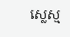ស្លេស្ម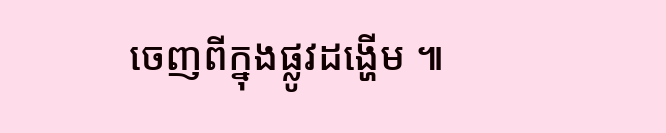ចេញពីក្នុងផ្លូវដង្ហើម ៕